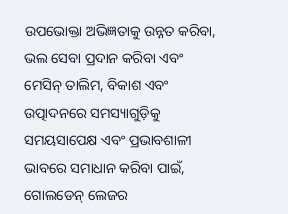ଉପଭୋକ୍ତା ଅଭିଜ୍ଞତାକୁ ଉନ୍ନତ କରିବା, ଭଲ ସେବା ପ୍ରଦାନ କରିବା ଏବଂ ମେସିନ୍ ତାଲିମ, ବିକାଶ ଏବଂ ଉତ୍ପାଦନରେ ସମସ୍ୟାଗୁଡ଼ିକୁ ସମୟସାପେକ୍ଷ ଏବଂ ପ୍ରଭାବଶାଳୀ ଭାବରେ ସମାଧାନ କରିବା ପାଇଁ, ଗୋଲଡେନ୍ ଲେଜର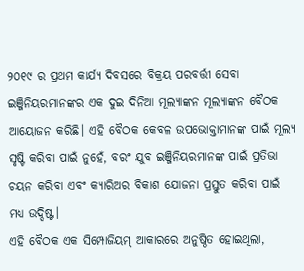୨୦୧୯ ର ପ୍ରଥମ କାର୍ଯ୍ୟ ଦିବସରେ ବିକ୍ରୟ ପରବର୍ତ୍ତୀ ସେବା ଇଞ୍ଜିନିୟରମାନଙ୍କର ଏକ ଦୁଇ ଦିନିଆ ମୂଲ୍ୟାଙ୍କନ ମୂଲ୍ୟାଙ୍କନ ବୈଠକ ଆୟୋଜନ କରିଛି। ଏହି ବୈଠକ କେବଳ ଉପଭୋକ୍ତାମାନଙ୍କ ପାଇଁ ମୂଲ୍ୟ ସୃଷ୍ଟି କରିବା ପାଇଁ ନୁହେଁ, ବରଂ ଯୁବ ଇଞ୍ଜିନିୟରମାନଙ୍କ ପାଇଁ ପ୍ରତିଭା ଚୟନ କରିବା ଏବଂ କ୍ୟାରିଅର ବିକାଶ ଯୋଜନା ପ୍ରସ୍ତୁତ କରିବା ପାଇଁ ମଧ୍ୟ ଉଦ୍ଦିଷ୍ଟ।
ଏହି ବୈଠକ ଏକ ସିମ୍ପୋଜିୟମ୍ ଆକାରରେ ଅନୁଷ୍ଠିତ ହୋଇଥିଲା,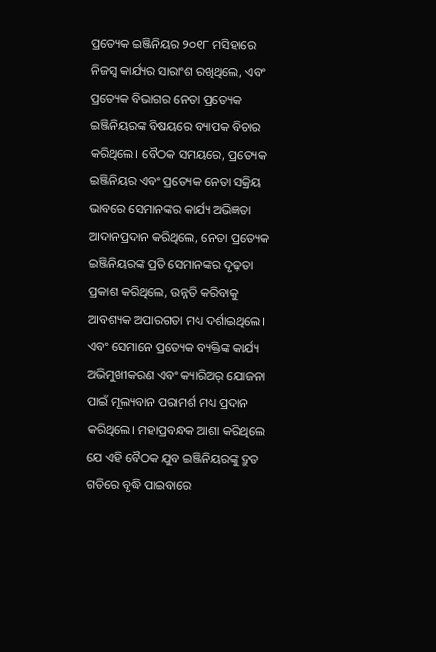ପ୍ରତ୍ୟେକ ଇଞ୍ଜିନିୟର ୨୦୧୮ ମସିହାରେ ନିଜସ୍ୱ କାର୍ଯ୍ୟର ସାରାଂଶ ରଖିଥିଲେ, ଏବଂ ପ୍ରତ୍ୟେକ ବିଭାଗର ନେତା ପ୍ରତ୍ୟେକ ଇଞ୍ଜିନିୟରଙ୍କ ବିଷୟରେ ବ୍ୟାପକ ବିଚାର କରିଥିଲେ। ବୈଠକ ସମୟରେ, ପ୍ରତ୍ୟେକ ଇଞ୍ଜିନିୟର ଏବଂ ପ୍ରତ୍ୟେକ ନେତା ସକ୍ରିୟ ଭାବରେ ସେମାନଙ୍କର କାର୍ଯ୍ୟ ଅଭିଜ୍ଞତା ଆଦାନପ୍ରଦାନ କରିଥିଲେ, ନେତା ପ୍ରତ୍ୟେକ ଇଞ୍ଜିନିୟରଙ୍କ ପ୍ରତି ସେମାନଙ୍କର ଦୃଢ଼ତା ପ୍ରକାଶ କରିଥିଲେ, ଉନ୍ନତି କରିବାକୁ ଆବଶ୍ୟକ ଅପାରଗତା ମଧ୍ୟ ଦର୍ଶାଇଥିଲେ। ଏବଂ ସେମାନେ ପ୍ରତ୍ୟେକ ବ୍ୟକ୍ତିଙ୍କ କାର୍ଯ୍ୟ ଅଭିମୁଖୀକରଣ ଏବଂ କ୍ୟାରିଅର୍ ଯୋଜନା ପାଇଁ ମୂଲ୍ୟବାନ ପରାମର୍ଶ ମଧ୍ୟ ପ୍ରଦାନ କରିଥିଲେ। ମହାପ୍ରବନ୍ଧକ ଆଶା କରିଥିଲେ ଯେ ଏହି ବୈଠକ ଯୁବ ଇଞ୍ଜିନିୟରଙ୍କୁ ଦ୍ରୁତ ଗତିରେ ବୃଦ୍ଧି ପାଇବାରେ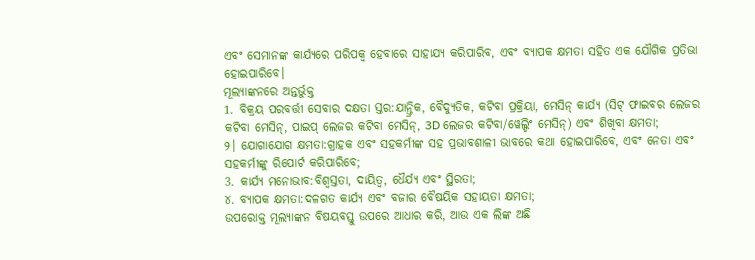ଏବଂ ସେମାନଙ୍କ କାର୍ଯ୍ୟରେ ପରିପକ୍ୱ ହେବାରେ ସାହାଯ୍ୟ କରିପାରିବ, ଏବଂ ବ୍ୟାପକ କ୍ଷମତା ସହିତ ଏକ ଯୌଗିକ ପ୍ରତିଭା ହୋଇପାରିବେ।
ମୂଲ୍ୟାଙ୍କନରେ ଅନ୍ତର୍ଭୁକ୍ତ
1. ବିକ୍ରୟ ପରବର୍ତ୍ତୀ ସେବାର ଦକ୍ଷତା ସ୍ତର:ଯାନ୍ତ୍ରିକ, ବୈଦ୍ୟୁତିକ, କଟିବା ପ୍ରକ୍ରିୟା, ମେସିନ୍ କାର୍ଯ୍ୟ (ସିଟ୍ ଫାଇବର ଲେଜର କଟିବା ମେସିନ୍, ପାଇପ୍ ଲେଜର କଟିବା ମେସିନ୍, 3D ଲେଜର କଟିବା/ୱେଲ୍ଡିଂ ମେସିନ୍) ଏବଂ ଶିଖିବା କ୍ଷମତା;
୨। ଯୋଗାଯୋଗ କ୍ଷମତା:ଗ୍ରାହକ ଏବଂ ସହକର୍ମୀଙ୍କ ସହ ପ୍ରଭାବଶାଳୀ ଭାବରେ କଥା ହୋଇପାରିବେ, ଏବଂ ନେତା ଏବଂ ସହକର୍ମୀଙ୍କୁ ରିପୋର୍ଟ କରିପାରିବେ;
3. କାର୍ଯ୍ୟ ମନୋଭାବ:ବିଶ୍ୱସ୍ତତା, ଦାୟିତ୍ୱ, ଧୈର୍ଯ୍ୟ ଏବଂ ସ୍ଥିରତା;
୪. ବ୍ୟାପକ କ୍ଷମତା:ଦଳଗତ କାର୍ଯ୍ୟ ଏବଂ ବଜାର ବୈଷୟିକ ସହାୟତା କ୍ଷମତା;
ଉପରୋକ୍ତ ମୂଲ୍ୟାଙ୍କନ ବିଷୟବସ୍ତୁ ଉପରେ ଆଧାର କରି, ଆଉ ଏକ ଲିଙ୍କ ଅଛି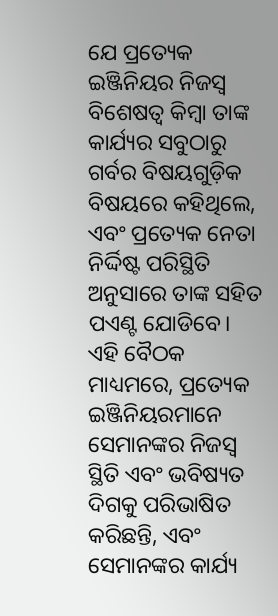ଯେ ପ୍ରତ୍ୟେକ ଇଞ୍ଜିନିୟର ନିଜସ୍ୱ ବିଶେଷତ୍ୱ କିମ୍ବା ତାଙ୍କ କାର୍ଯ୍ୟର ସବୁଠାରୁ ଗର୍ବର ବିଷୟଗୁଡ଼ିକ ବିଷୟରେ କହିଥିଲେ, ଏବଂ ପ୍ରତ୍ୟେକ ନେତା ନିର୍ଦ୍ଦିଷ୍ଟ ପରିସ୍ଥିତି ଅନୁସାରେ ତାଙ୍କ ସହିତ ପଏଣ୍ଟ ଯୋଡିବେ।
ଏହି ବୈଠକ ମାଧ୍ୟମରେ, ପ୍ରତ୍ୟେକ ଇଞ୍ଜିନିୟରମାନେ ସେମାନଙ୍କର ନିଜସ୍ୱ ସ୍ଥିତି ଏବଂ ଭବିଷ୍ୟତ ଦିଗକୁ ପରିଭାଷିତ କରିଛନ୍ତି, ଏବଂ ସେମାନଙ୍କର କାର୍ଯ୍ୟ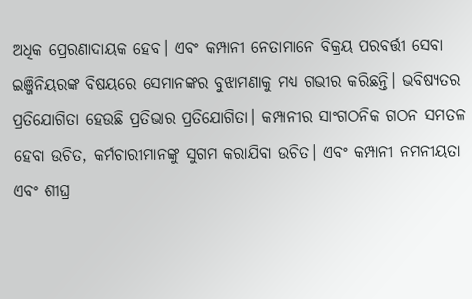ଅଧିକ ପ୍ରେରଣାଦାୟକ ହେବ। ଏବଂ କମ୍ପାନୀ ନେତାମାନେ ବିକ୍ରୟ ପରବର୍ତ୍ତୀ ସେବା ଇଞ୍ଜିନିୟରଙ୍କ ବିଷୟରେ ସେମାନଙ୍କର ବୁଝାମଣାକୁ ମଧ୍ୟ ଗଭୀର କରିଛନ୍ତି। ଭବିଷ୍ୟତର ପ୍ରତିଯୋଗିତା ହେଉଛି ପ୍ରତିଭାର ପ୍ରତିଯୋଗିତା। କମ୍ପାନୀର ସାଂଗଠନିକ ଗଠନ ସମତଳ ହେବା ଉଚିତ, କର୍ମଚାରୀମାନଙ୍କୁ ସୁଗମ କରାଯିବା ଉଚିତ। ଏବଂ କମ୍ପାନୀ ନମନୀୟତା ଏବଂ ଶୀଘ୍ର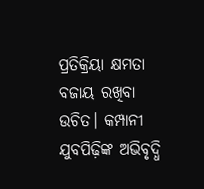ପ୍ରତିକ୍ରିୟା କ୍ଷମତା ବଜାୟ ରଖିବା ଉଚିତ। କମ୍ପାନୀ ଯୁବପିଢ଼ିଙ୍କ ଅଭିବୃଦ୍ଧି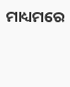ମାଧ୍ୟମରେ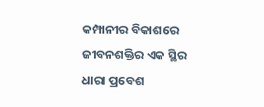କମ୍ପାନୀର ବିକାଶରେ ଜୀବନଶକ୍ତିର ଏକ ସ୍ଥିର ଧାରା ପ୍ରବେଶ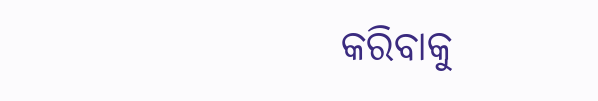କରିବାକୁ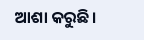ଆଶା କରୁଛି।